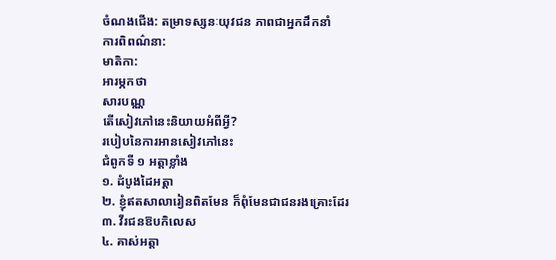ចំណងជើង: តម្រាទស្សនៈយុវជន ភាពជាអ្នកដឹកនាំ
ការពិពណ៌នា:
មាតិកា:
អារម្ភកថា
សារបណ្ណ
តើសៀវភៅនេះនិយាយអំពីអ្វី?
របៀបនៃការអានសៀវភៅនេះ
ជំពូកទី ១ អត្តាខ្លាំង
១. ដំបូងដៃអត្តា
២. ខ្ញុំឥតសាលារៀនពិតមែន ក៏ពុំមែនជាជនរងគ្រោះដែរ
៣. វីរជនឱបកិលេស
៤. គាស់អត្តា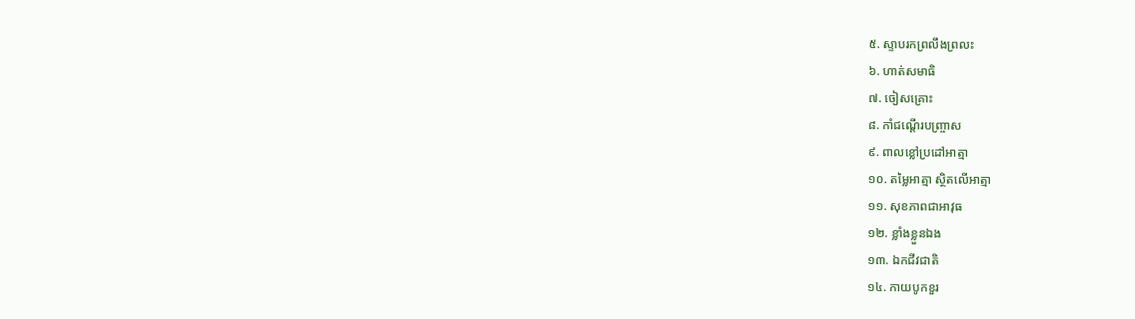៥. ស្ទាបរកព្រលឹងព្រលះ
៦. ហាត់សមាធិ
៧. ចៀសគ្រោះ
៨. កាំជណ្ដើរបញ្ច្រាស
៩. ពាលខ្លៅប្រដៅអាត្មា
១០. តម្លៃអាត្មា ស្ថិតលើអាត្មា
១១. សុខភាពជាអាវុធ
១២. ខ្លាំងខ្លួនឯង
១៣. ឯកជីវជាតិ
១៤. កាយបូកខួរ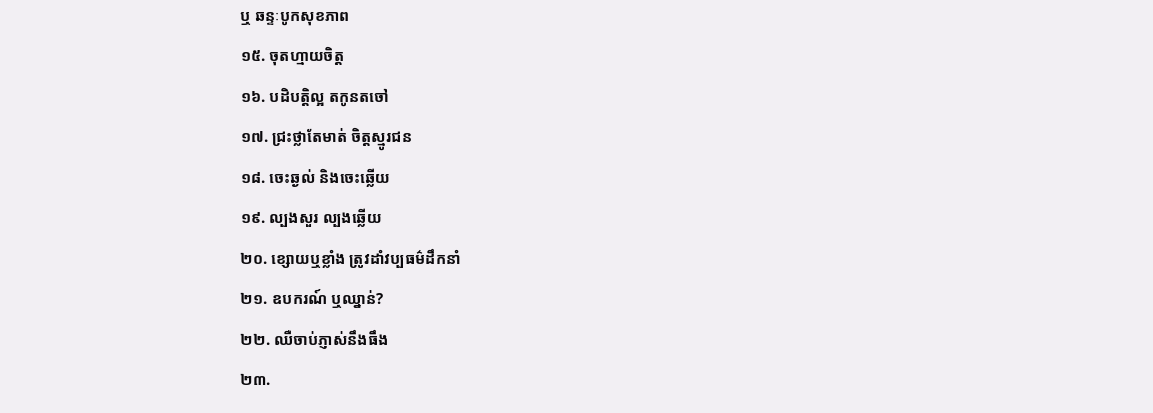ឬ ឆន្ទៈបូកសុខភាព
១៥. ចុតហ្មាយចិត្ត
១៦. បដិបត្តិល្អ តកូនតចៅ
១៧. ជ្រះថ្លាតែមាត់ ចិត្តស្មូរជន
១៨. ចេះឆ្ងល់ និងចេះឆ្លើយ
១៩. ល្បងសួរ ល្បងឆ្លើយ
២០. ខ្សោយឬខ្លាំង ត្រូវដាំវប្បធម៌ដឹកនាំ
២១. ឧបករណ៍ ឬឈ្នាន់?
២២. ឈឺចាប់ភ្ញាស់នឹងធឹង
២៣.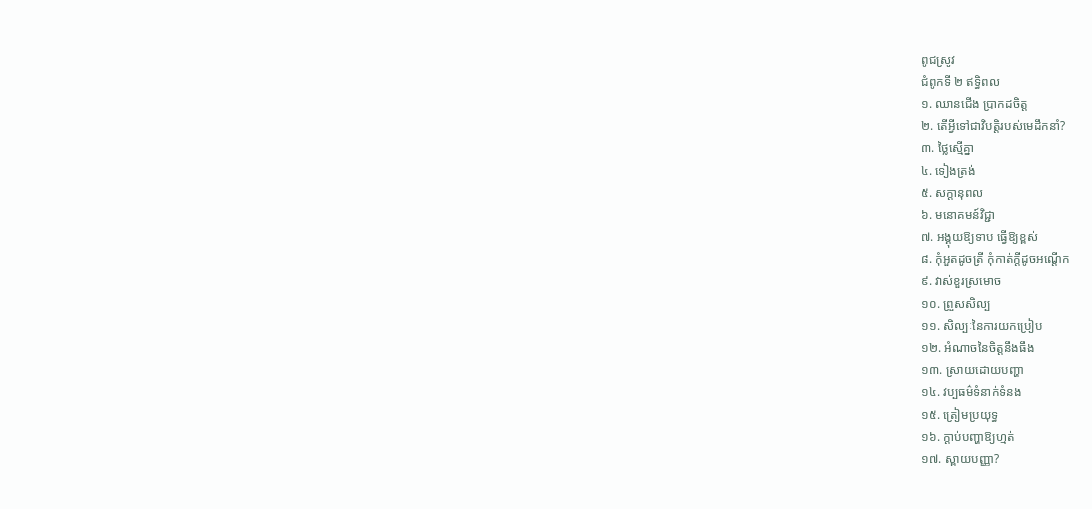ពូជស្រូវ
ជំពូកទី ២ ឥទ្ធិពល
១. ឈានជើង ប្រាកដចិត្ត
២. តើអ្វីទៅជាវិបត្តិរបស់មេដឹកនាំ?
៣. ថ្លៃស្មើគ្នា
៤. ទៀងត្រង់
៥. សក្ដានុពល
៦. មនោគមន៍វិជ្ជា
៧. អង្គុយឱ្យទាប ធ្វើឱ្យខ្ពស់
៨. កុំអួតដូចត្រី កុំកាត់កី្តដូចអណើ្តក
៩. វាស់ខួរស្រមោច
១០. ព្រួសសិល្ប
១១. សិល្បៈនៃការយកប្រៀប
១២. អំណាចនៃចិត្តនឹងធឹង
១៣. ស្រាយដោយបញ្ហា
១៤. វប្បធម៌ទំនាក់ទំនង
១៥. ត្រៀមប្រយុទ្ធ
១៦. ក្ដាប់បញ្ហាឱ្យហ្មត់
១៧. ស្ពាយបញ្ញា?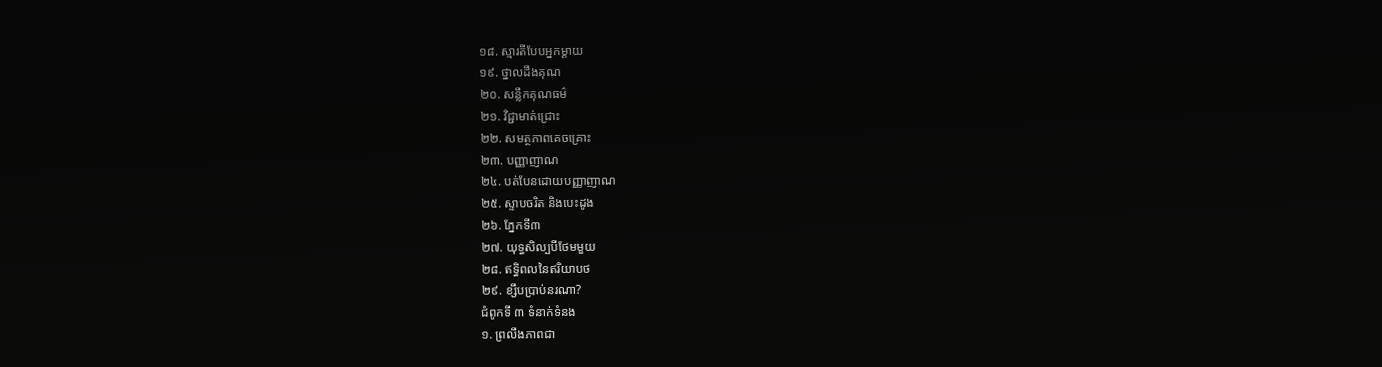១៨. ស្មារតីបែបអ្នកម្ដាយ
១៩. ថ្នាលដឹងគុណ
២០. សន្លឹកគុណធម៌
២១. វិជ្ជាមាត់ជ្រោះ
២២. សមត្ថភាពគេចគ្រោះ
២៣. បញ្ញាញាណ
២៤. បត់បែនដោយបញ្ញាញាណ
២៥. ស្ទាបចរិត និងបេះដូង
២៦. ភ្នែកទី៣
២៧. យុទ្ធសិល្បបីថែមមួយ
២៨. ឥទ្ធិពលនៃឥរិយាបថ
២៩. ខ្សឹបប្រាប់នរណា?
ជំពូកទី ៣ ទំនាក់ទំនង
១. ព្រលឹងភាពជា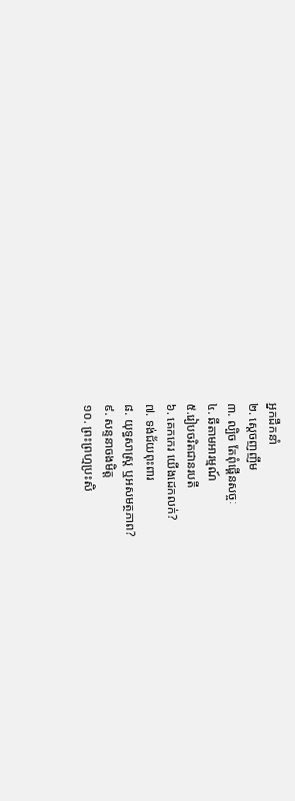អ្នកដឹកនាំ
២. ស្ដេចញញឹម
៣. ល្បិច តែពុំផ្គើនសច្ចៈ
៤. ឆីតាមអារម្មណ៍
៥.រៀបចរិតជានរបតី
៦. គេកកេរ យើងដេកលក់?
៧. ទង់ជ័យពុះពារ
៨. យុទ្ធសាស្រ្ត ឬអសមត្ថភាព?
៩. សន្ទនាចងមិត្ត
១០. ព្រះព្រហ្មប្រះសិ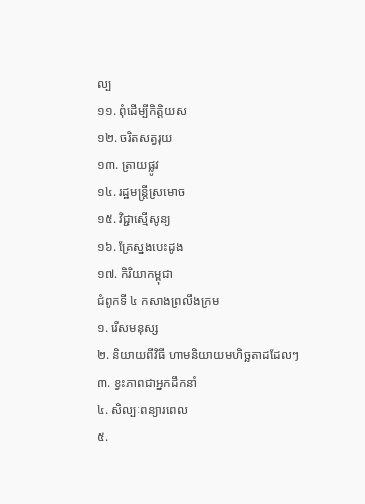ល្ប
១១. ពុំដើម្បីកិត្តិយស
១២. ចរិតសត្វរុយ
១៣. ត្រាយផ្លូវ
១៤. រដ្ឋមន្រ្តីស្រមោច
១៥. វិជ្ជាស្មើសូន្យ
១៦. គ្រែស្នងបេះដូង
១៧. កិរិយាកម្ពុជា
ជំពូកទី ៤ កសាងព្រលឹងក្រម
១. រើសមនុស្ស
២. និយាយពីវិធី ហាមនិយាយមហិច្ឆតាដដែលៗ
៣. ខ្វះភាពជាអ្នកដឹកនាំ
៤. សិល្បៈពន្យារពេល
៥.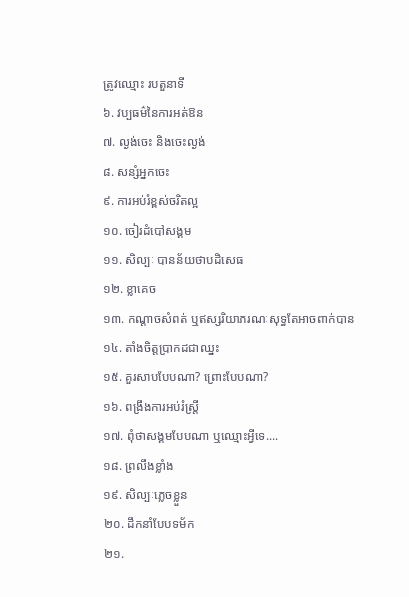ត្រូវឈ្មោះ របតួនាទី
៦. វប្បធម៌នៃការអត់ឱន
៧. ល្ងង់ចេះ និងចេះល្ងង់
៨. សន្សំអ្នកចេះ
៩. ការអប់រំខ្ពស់ចរិតល្អ
១០. ចៀរដំបៅសង្គម
១១. សិល្បៈ បានន័យថាបដិសេធ
១២. ខ្លាគេច
១៣. កណ្ដាចសំពត់ ឬឥស្សរិយាភរណៈសុទ្ធតែអាចពាក់បាន
១៤. តាំងចិត្តប្រាកដជាឈ្នះ
១៥. គួរសាបបែបណា? ព្រោះបែបណា?
១៦. ពង្រឹងការអប់រំស្រ្តី
១៧. ពុំថាសង្គមបែបណា ឬឈ្មោះអ្វីទេ....
១៨. ព្រលឹងខ្លាំង
១៩. សិល្បៈភ្លេចខ្លួន
២០. ដឹកនាំបែបទម័ក
២១.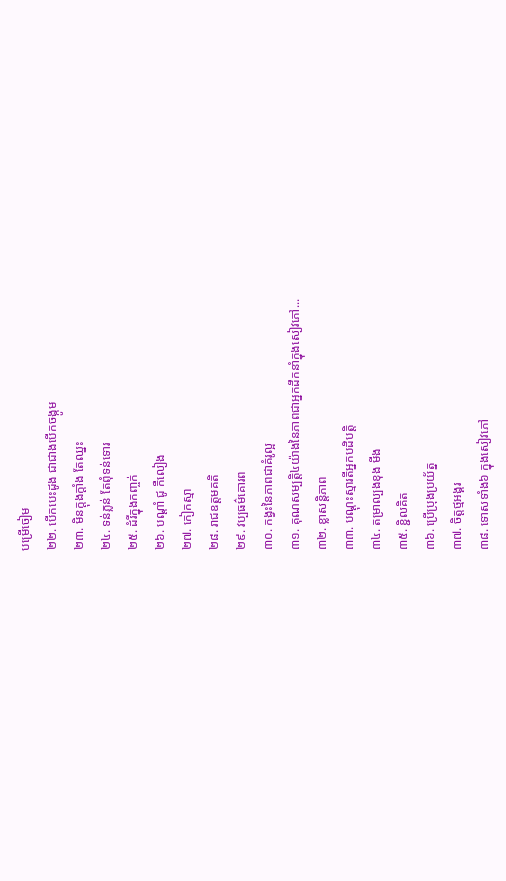បម្រើចៀម
២២. បើកបេះដូង ជាជាងបើកចង្កូម
២៣. មិនក្ដុងក្ដាំង តែឈ្នះ
២៤. ទន់ភ្លន់ តែពុំទន់ទោរ
២៥. ដំរីក្នុងកញ្ចក់
២៦. បណ្ដាំ ជូ កឺលៀង
២៧. កៀកស្មា
២៨. រាជឧត្តមគតិ
២៩. វប្បធម៌គោរព
៣០. កង្វះនៃភាពជាគំរូល្អ
៣១. គុណសម្បត្តិ៤យ៉ាងនៃភាពជាអ្នកដឹកនាំក្នុងសៀវភៅ...
៣២. ខ្លាសន្តិភាព
៣៣. បណ្ដុះស្មារតីអ្នកបដិបត្តិ
៣៤. តម្រាល្បងខុង មីង
៣៥. ខ្ជិលគិត
៣៦. ប្រើប្រុងប្រយ័ត្ន
៣៧. ចិត្តថ្មអង្គរ
៣៨. ទោសទាំង៦ ក្នុងសៀវភៅ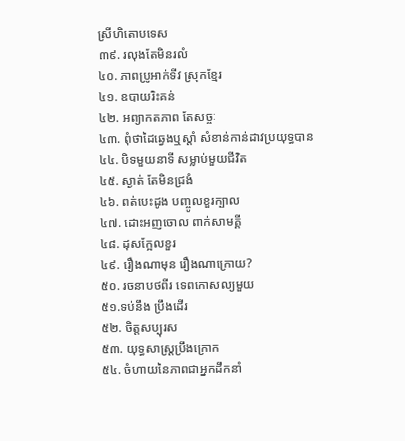ស្រីហិតោបទេស
៣៩. រលុងតែមិនរលំ
៤០. ភាពប្រូអាក់ទីវ ស្រុកខ្មែរ
៤១. ឧបាយរិះគន់
៤២. អព្យាកតភាព តែសច្ចៈ
៤៣. ពុំថាដៃឆ្វេងឬស្ដាំ សំខាន់កាន់ដាវប្រយុទ្ធបាន
៤៤. បិទមួយនាទី សម្លាប់មួយជីវិត
៤៥. ស្ងាត់ តែមិនជ្រងំ
៤៦. ពត់បេះដូង បញ្ចូលខួរក្បាល
៤៧. ដោះអញចោល ពាក់សាមគ្គី
៤៨. ដុសក្អែលខួរ
៤៩. រឿងណាមុន រឿងណាក្រោយ?
៥០. រចនាបថពីរ ទេពកោសល្យមួយ
៥១.ទប់នឹង ប្រឹងដើរ
៥២. ចិត្តសប្បុរស
៥៣. យុទ្ធសាស្រ្តប្រឹងក្រោក
៥៤. ចំហាយនៃភាពជាអ្នកដឹកនាំ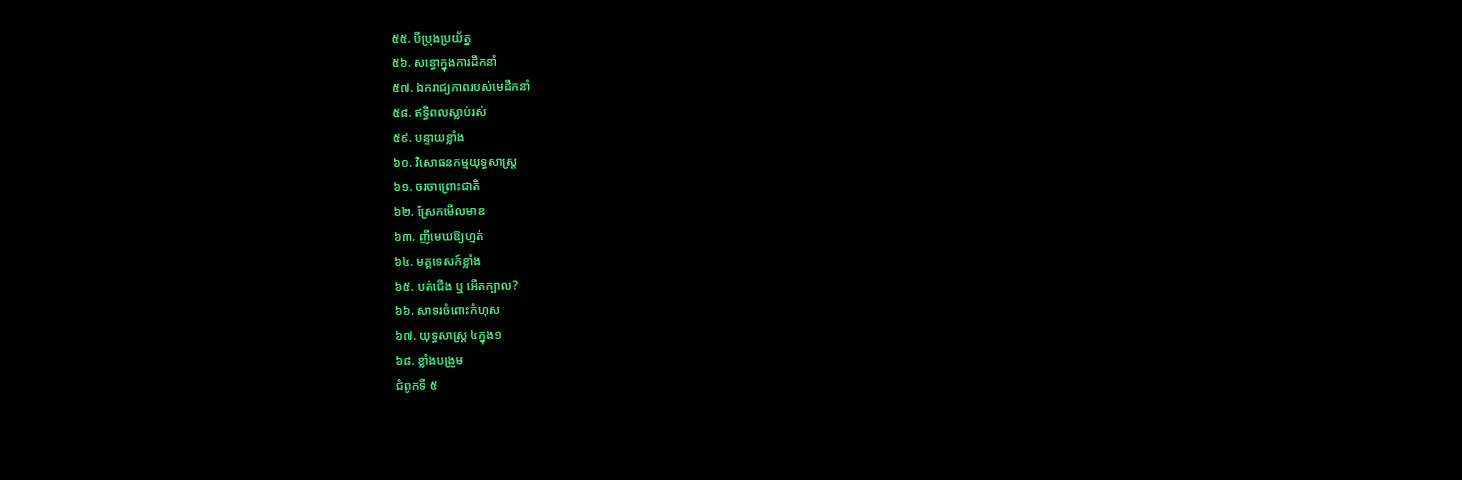៥៥. បីប្រុងប្រយ័ត្ន
៥៦. សន្ធោក្នុងការដឹកនាំ
៥៧. ឯករាជ្យភាពរបស់មេដឹកនាំ
៥៨. ឥទ្ធិពលស្លាប់រស់
៥៩. បន្ទាយខ្លាំង
៦០. វិសោធនកម្មយុទ្ធសាស្រ្ត
៦១. ចរចាព្រោះជាតិ
៦២. ស្រែកមើលមាឌ
៦៣. ញីមេឃឱ្យហ្មត់
៦៤. មគ្គទេសក៍ខ្លាំង
៦៥. បត់ជើង ឬ អើតក្បាល?
៦៦. សាទរចំពោះកំហុស
៦៧. យុទ្ធសាស្រ្ត ៤ក្នុង១
៦៨. ខ្លាំងបង្រួម
ជំពូកទី ៥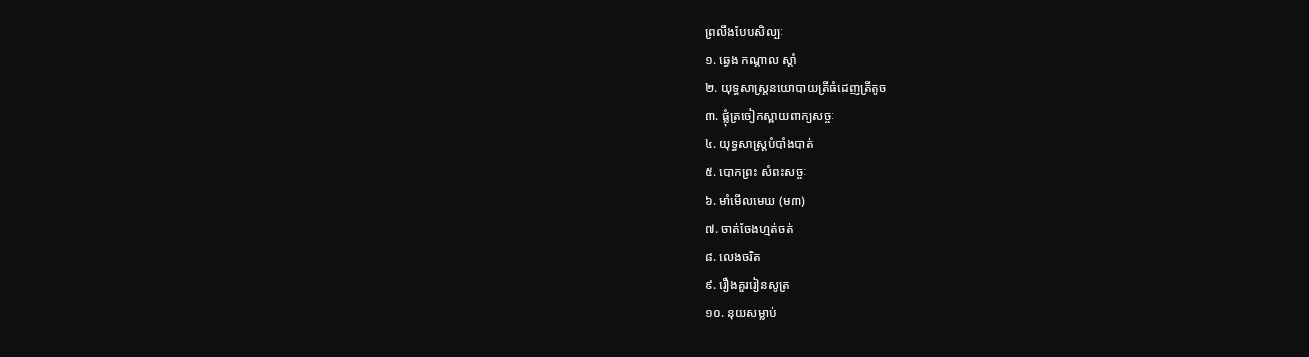ព្រលឹងបែបសិល្បៈ
១. ឆ្វេង កណ្ដាល ស្ដាំ
២. យុទ្ធសាស្រ្តនយោបាយត្រីធំដេញត្រីតូច
៣. ផ្លុំត្រចៀកស្ពាយពាក្យសច្ចៈ
៤. យុទ្ធសាស្រ្តបំបាំងបាត់
៥. បោកព្រះ សំពះសច្ចៈ
៦. មាំមើលមេឃ (ម៣)
៧. ចាត់ចែងហ្មត់ចត់
៨. លេងចរិត
៩. រឿងគួររៀនសូត្រ
១០. នុយសម្លាប់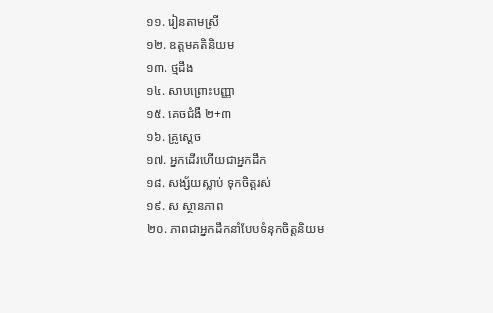១១. រៀនតាមស្រី
១២. ឧត្តមគតិនិយម
១៣. ថ្មដឹង
១៤. សាបព្រោះបញ្ញា
១៥. គេចជំងឺ ២+៣
១៦. គ្រូស្ដេច
១៧. អ្នកដើរហើយជាអ្នកដឹក
១៨. សង្ស័យស្លាប់ ទុកចិត្តរស់
១៩. ស ស្ថានភាព
២០. ភាពជាអ្នកដឹកនាំបែបទំនុកចិត្តនិយម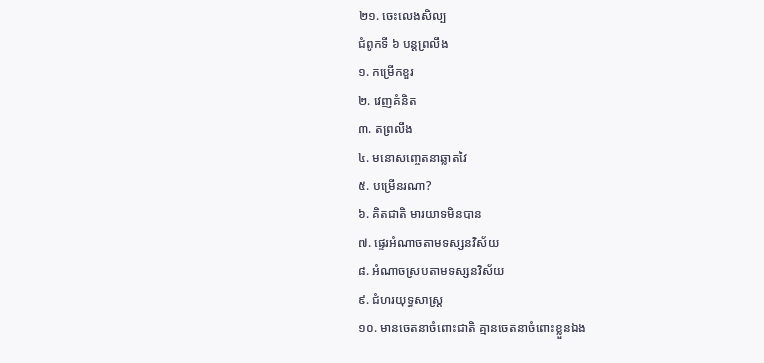២១. ចេះលេងសិល្ប
ជំពូកទី ៦ បន្តព្រលឹង
១. កម្រើកខួរ
២. វេញគំនិត
៣. តព្រលឹង
៤. មនោសញ្ចេតនាឆ្លាតវៃ
៥. បម្រើនរណា?
៦. គិតជាតិ មារយាទមិនបាន
៧. ផ្ទេរអំណាចតាមទស្សនវិស័យ
៨. អំណាចស្របតាមទស្សនវិស័យ
៩. ជំហរយុទ្ធសាស្រ្ត
១០. មានចេតនាចំពោះជាតិ គ្មានចេតនាចំពោះខ្លួនឯង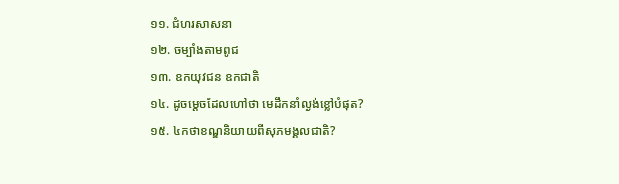១១. ជំហរសាសនា
១២. ចម្បាំងតាមពូជ
១៣. ឧកយុវជន ឧកជាតិ
១៤. ដូចម្ដេចដែលហៅថា មេដឹកនាំល្ងង់ខ្លៅបំផុត?
១៥. ៤កថាខណ្ឌនិយាយពីសុភមង្គលជាតិ?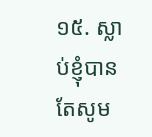១៥. ស្លាប់ខ្ញុំបាន តែសូម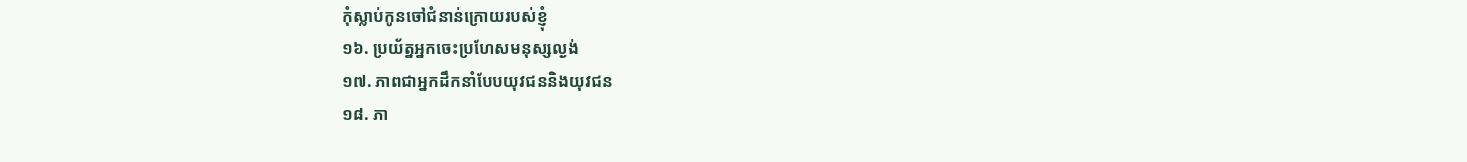កុំស្លាប់កូនចៅជំនាន់ក្រោយរបស់ខ្ញុំ
១៦. ប្រយ័ត្នអ្នកចេះប្រហែសមនុស្សល្ងង់
១៧. ភាពជាអ្នកដឹកនាំបែបយុវជននិងយុវជន
១៨. ភា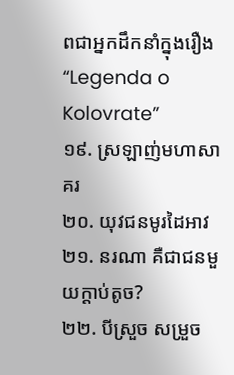ពជាអ្នកដឹកនាំក្នុងរឿង “Legenda o Kolovrate”
១៩. ស្រឡាញ់មហាសាគរ
២០. យុវជនមូរដៃអាវ
២១. នរណា គឺជាជនមួយក្ដាប់តូច?
២២. បីស្រួច សម្រួច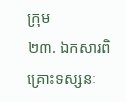ក្រុម
២៣. ឯកសារពិគ្រោះទស្សនៈ